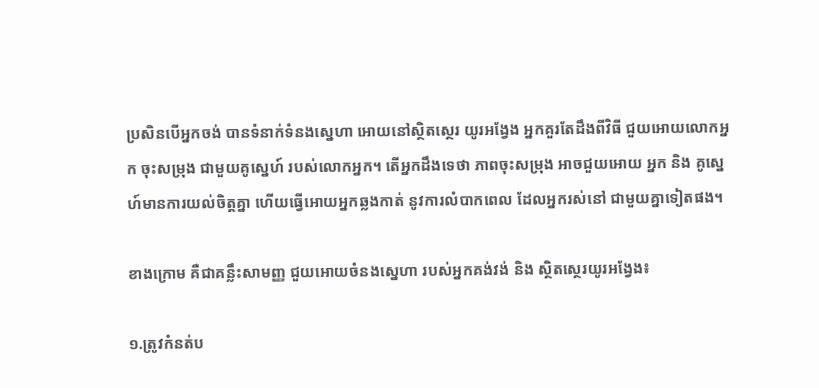ប្រសិនបើអ្នកចង់ បានទំនាក់ទំនងស្នេហា អោយនៅស្ថិតស្ថេរ យូរអង្វែង អ្នកគួរតែដឹងពីវិធី ជួយអោយលោកអ្នក ចុះសម្រុង ជាមួយគូស្នេហ៍ របស់លោកអ្នក។ តើអ្នកដឹងទេថា ភាពចុះសម្រុង អាចជួយអោយ អ្នក និង គូស្នេហ៍មានការយល់ចិត្តគ្នា ហើយធ្វើអោយអ្នកឆ្លងកាត់ នូវការលំបាកពេល ដែលអ្នករស់នៅ ជាមួយគ្នាទៀតផង។

ខាងក្រោម គឺជាគន្លឹះសាមញ្ញ ជួយអោយចំនងស្នេហា របស់អ្នកគង់វង់ និង ស្ថិតស្ថេរយូរអង្វែង៖

១.ត្រូវកំនត់ប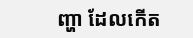ញ្ហា ដែលកើត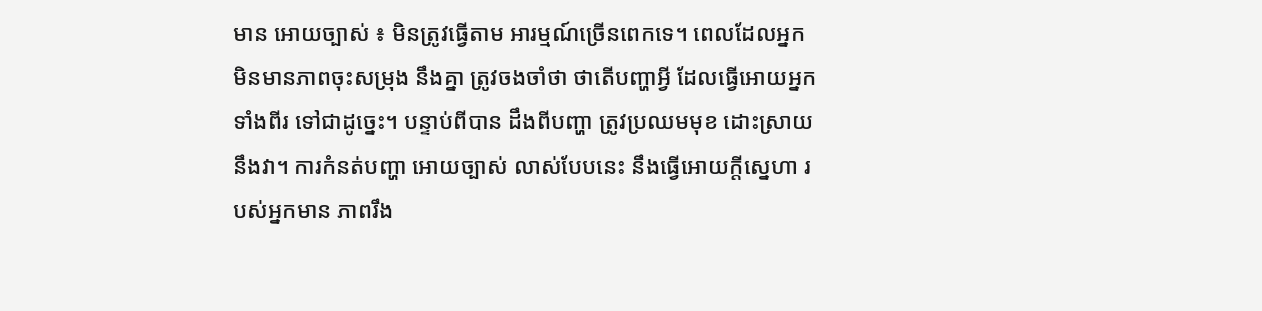មាន អោយច្បាស់ ៖ មិនត្រូវធ្វើតាម អារម្មណ៍ច្រើនពេកទេ។ ពេលដែលអ្នក មិនមានភាពចុះសម្រុង នឹងគ្នា ត្រូវចងចាំថា ថាតើបញ្ហាអ្វី ដែលធ្វើអោយអ្នកទាំងពីរ ទៅជាដូច្នេះ។ បន្ទាប់ពីបាន ដឹងពីបញ្ហា ត្រូវប្រឈមមុខ ដោះស្រាយនឹងវា។ ការកំនត់បញ្ហា អោយច្បាស់ លាស់បែបនេះ នឹងធ្វើអោយក្តីស្នេហា របស់អ្នកមាន ភាពរឹង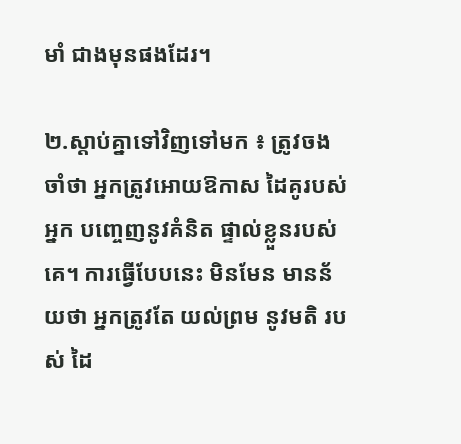មាំ ជាងមុនផងដែរ។

២.ស្តាប់គ្នាទៅវិញទៅមក ៖ ត្រូវចងចាំថា អ្នកត្រូវអោយឱកាស ដៃគូរបស់អ្នក បញ្ចេញនូវគំនិត ផ្ទាល់ខ្លួនរបស់គេ។ ការធ្វើបែបនេះ មិនមែន មានន័យថា អ្នកត្រូវតែ យល់ព្រម នូវមតិ របស់ ដៃ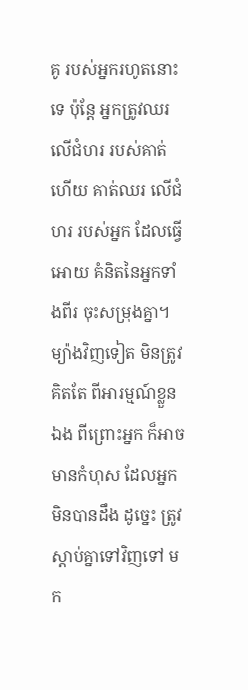គូ របស់អ្នករហូតនោះទេ ប៉ុន្តែ អ្នកត្រូវឈរ លើជំហរ របស់គាត់ ហើយ គាត់ឈរ លើជំហរ របស់អ្នក ដែលធ្វើអោយ គំនិតនៃអ្នកទាំងពីរ ចុះសម្រុងគ្នា។ម្យ៉ាងវិញទៀត មិនត្រូវគិតតែ ពីអារម្មណ៍ខ្លួនឯង ពីព្រោះអ្នក ក៏អាចមានកំហុស ដែលអ្នកមិនបានដឹង ដូច្នេះ ត្រូវស្តាប់គ្នាទៅវិញទៅ មក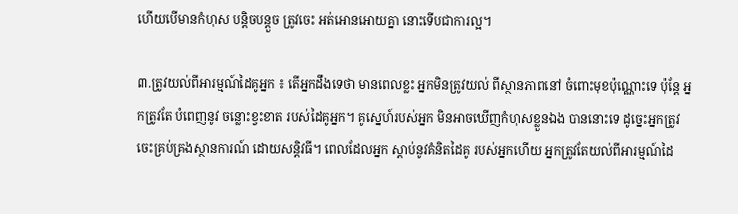ហើយបើមានកំហុស បន្តិចបន្តួច ត្រូវចេះ អត់អោនអោយគ្នា នោះទើបជាការល្អ។

៣.ត្រូវយល់ពីអារម្មណ៍ដៃគូអ្នក ៖ តើអ្នកដឹងទេថា មានពេលខ្លះ អ្នកមិនត្រូវយល់ ពីស្ថានភាពនៅ ចំពោះមុខប៉ុណ្ណោះទេ ប៉ុន្តែ អ្នកត្រូវតែ បំពេញនូវ ចន្លោះខ្វះខាត របស់ដៃគូអ្នក។ គូស្នេហ៍របស់អ្នក មិនអាចឃើញកំហុសខ្លួនឯង បាននោះទេ ដូច្នេះអ្នកត្រូវ ចេះគ្រប់គ្រងស្ថានការណ៍ ដោយសន្តិវធី។ ពេលដែលអ្នក ស្តាប់នូវគំនិតដៃគូ របស់អ្នកហើយ អ្នកត្រូវតែយល់ពីអារម្មណ៍ដៃ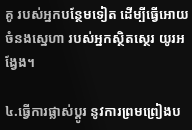គូ របស់អ្នកបន្ថែមទៀត ដើម្បីធ្វើអោយ ចំនងស្នេហា របស់អ្នកស្ថិតស្ថេរ យូរអង្វែង។

៤.ធ្វើការផ្លាស់ប្តូរ នូវការព្រមព្រៀងប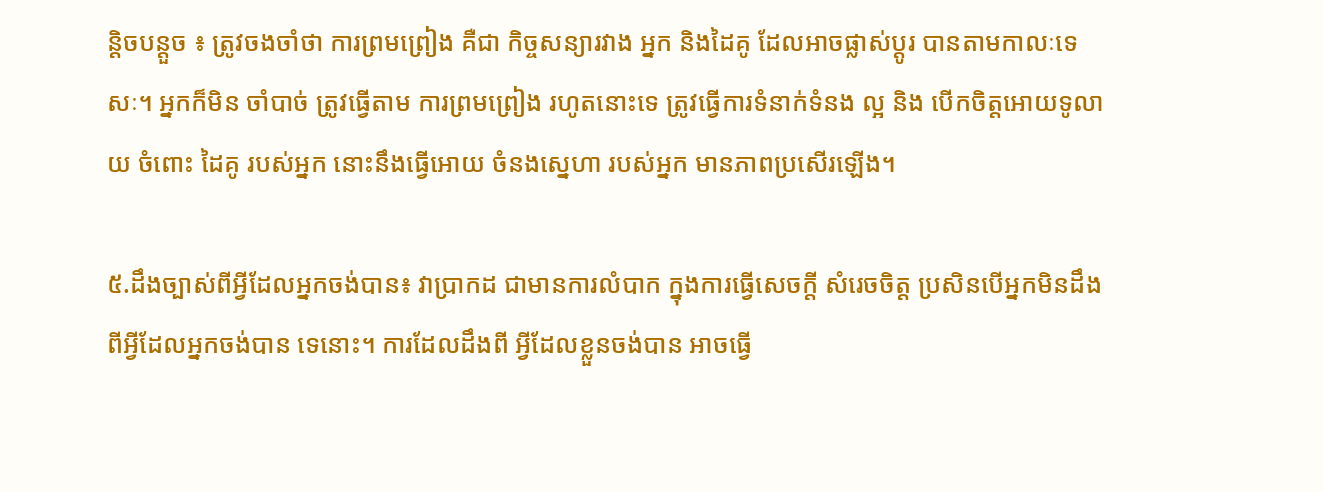ន្តិចបន្តួច ៖ ត្រូវចងចាំថា ការព្រមព្រៀង គឺជា កិច្ចសន្យារវាង អ្នក និងដៃគូ ដែលអាចផ្លាស់ប្តូរ បានតាមកាលៈទេសៈ។ អ្នកក៏មិន ចាំបាច់ ត្រូវធ្វើតាម ការព្រមព្រៀង រហូតនោះទេ ត្រូវធ្វើការទំនាក់ទំនង ល្អ និង បើកចិត្តអោយទូលាយ ចំពោះ ដៃគូ របស់អ្នក នោះនឹងធ្វើអោយ ចំនងស្នេហា របស់អ្នក មានភាពប្រសើរឡើង។

៥.ដឹងច្បាស់ពីអ្វីដែលអ្នកចង់បាន៖ វាប្រាកដ ជាមានការលំបាក ក្នុងការធ្វើសេចក្តី សំរេចចិត្ត ប្រសិនបើអ្នកមិនដឹង ពីអ្វីដែលអ្នកចង់បាន ទេនោះ។ ការដែលដឹងពី អ្វីដែលខ្លួនចង់បាន អាចធ្វើ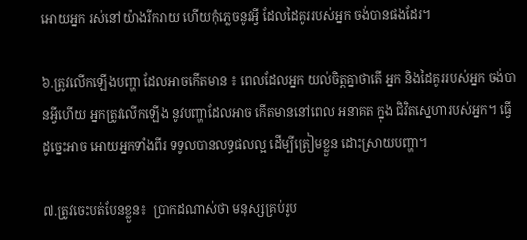អោយអ្នក រស់នៅយ៉ាងរីករាយ ហើយកុំភ្លេចនូវអ្វី ដែលដៃគូររបស់អ្នក ចង់បានផងដែរ។

៦.ត្រូវលើកឡើងបញ្ហា ដែលអាចកើតមាន ៖ ពេលដែលអ្នក យល់ចិត្តគ្នាថាតើ អ្នក និងដៃគូររបស់អ្នក ចង់បានអ្វីហើយ អ្នកត្រូវលើកឡើង នូវបញ្ហាដែលអាច កើតមាននៅពេល អនាគត ក្នុង ជិវិតស្នេហារបស់អ្នក។ ធ្វើដូច្នេះអាច អោយអ្នកទាំងពីរ ទទូលបានលទ្ធផលល្អ ដើម្បីត្រៀមខ្លួន ដោះស្រាយបញ្ហា។

៧.ត្រូវចេះបត់បែនខ្លួន៖  ប្រាកដណាស់ថា មនុស្សគ្រប់រូប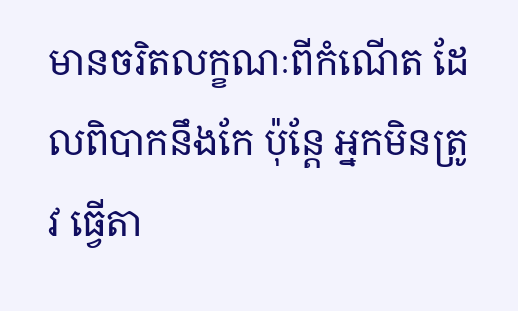មានចរិតលក្ខណៈពីកំណើត ដែលពិបាកនឹងកែ ប៉ុន្តែ អ្នកមិនត្រូវ ធ្វើតា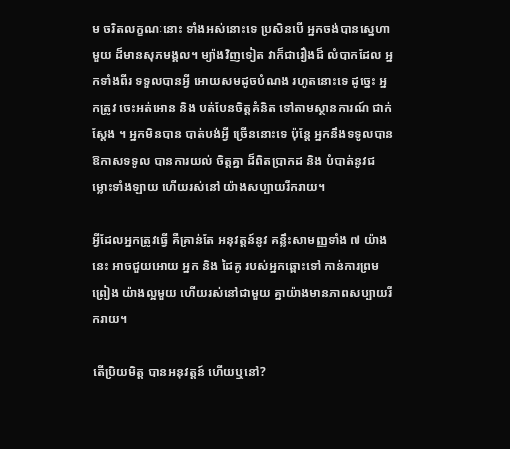ម ចរិតលក្ខណៈនោះ ទាំងអស់នោះទេ ប្រសិនបើ អ្នកចង់បានស្នេហាមួយ ដ៏មានសុភមង្គល។ ម្យ៉ាងវិញទៀត វាក៏ជារឿងដ៏ លំបាកដែល អ្នកទាំងពីរ ទទួលបានអ្វី អោយសមដូចបំណង រហូតនោះទេ ដូច្នេះ អ្នកត្រូវ ចេះអត់អោន និង បត់បែនចិត្តគំនិត ទៅតាមស្ថានការណ៍ ជាក់ស្តែង ។ អ្នកមិនបាន បាត់បង់អ្វី ច្រើននោះទេ ប៉ុន្តែ អ្នកនឹងទទូលបាន ឱកាសទទូល បានការយល់ ចិត្តគ្នា ដ៏ពិតប្រាកដ និង បំបាត់នូវជម្លោះទាំងឡាយ ហើយរស់នៅ យ៉ាងសប្បាយរីករាយ។

អ្វីដែលអ្នកត្រូវធ្វើ គឺគ្រាន់តែ អនុវត្តន៍នូវ គន្លឹះសាមញ្ញទាំង ៧ យ៉ាងនេះ អាចជួយអោយ អ្នក និង ដៃគូ របស់អ្នកឆ្ពោះទៅ កាន់ការព្រមព្រៀង យ៉ាងល្អមួយ ហើយរស់នៅជាមួយ គ្នាយ៉ាងមានភាពសប្បាយរីករាយ។

តើប្រិយមិត្ត បានអនុវត្តន៍ ហើយឬនៅ?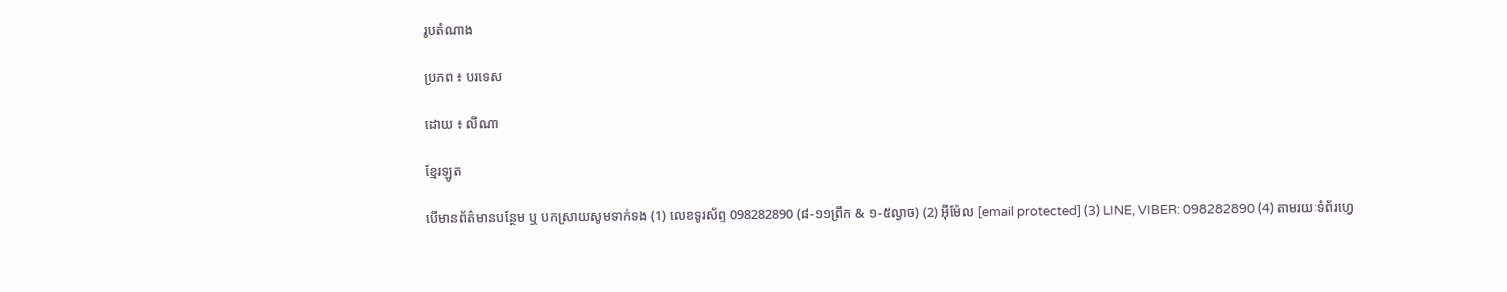រូបតំណាង

ប្រភព ៖ បរទេស

ដោយ ៖ លីណា

ខ្មែរឡូត

បើមានព័ត៌មានបន្ថែម ឬ បកស្រាយសូមទាក់ទង (1) លេខទូរស័ព្ទ 098282890 (៨-១១ព្រឹក & ១-៥ល្ងាច) (2) អ៊ីម៉ែល [email protected] (3) LINE, VIBER: 098282890 (4) តាមរយៈទំព័រហ្វេ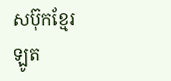សប៊ុកខ្មែរឡូត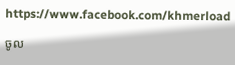https://www.facebook.com/khmerload

ចូល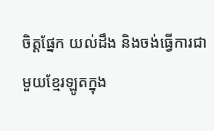ចិត្តផ្នែក យល់ដឹង និងចង់ធ្វើការជាមួយខ្មែរឡូតក្នុង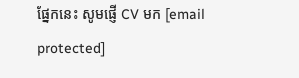ផ្នែកនេះ សូមផ្ញើ CV មក [email protected]